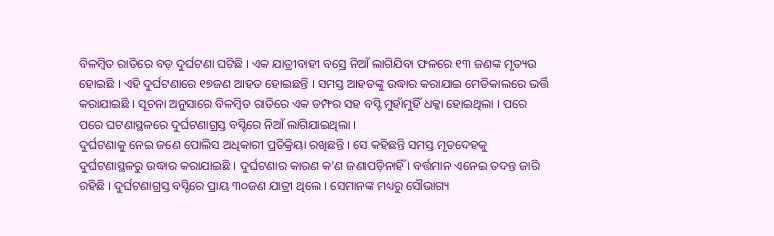ବିଳମ୍ବିତ ରାତିରେ ବଡ଼ ଦୁର୍ଘଟଣା ଘଟିଛି । ଏକ ଯାତ୍ରୀବାହୀ ବସ୍ରେ ନିଆଁ ଲାଗିଯିବା ଫଳରେ ୧୩ ଜଣଙ୍କ ମୃତ୍ୟଉ ହୋଇଛି । ଏହି ଦୁର୍ଘଟଣାରେ ୧୭ଜଣ ଆହତ ହୋଇଛନ୍ତି । ସମସ୍ତ ଆହତଙ୍କୁ ଉଦ୍ଧାର କରାଯାଇ ମେଡିକାଲରେ ଭର୍ତ୍ତି କରାଯାଇଛି । ସୂଚନା ଅନୁସାରେ ବିଳମ୍ବିତ ରାତିରେ ଏକ ଡମ୍ଫର ସହ ବସ୍ଟି ମୁହାଁମୁହିଁ ଧକ୍କା ହୋଇଥିଲା । ପରେ ପରେ ଘଟଣାସ୍ଥଳରେ ଦୁର୍ଘଟଣାଗ୍ରସ୍ତ ବସ୍ଟିରେ ନିଆଁ ଲାଗିଯାଇଥିଲା ।
ଦୁର୍ଘଟଣାକୁ ନେଇ ଜଣେ ପୋଲିସ ଅଧିକାରୀ ପ୍ରତିକ୍ରିୟା ରଖିଛନ୍ତି । ସେ କହିଛନ୍ତି ସମସ୍ତ ମୃତଦେହକୁ ଦୁର୍ଘଟଣାସ୍ଥଳରୁ ଉଦ୍ଧାର କରାଯାଇଛି । ଦୁର୍ଘଟଣାର କାରଣ କ’ଣ ଜଣାପଡ଼ିନାହିଁ । ବର୍ତ୍ତମାନ ଏନେଇ ତଦନ୍ତ ଜାରି ରହିଛି । ଦୁର୍ଘଟଣାଗ୍ରସ୍ତ ବସ୍ଟିରେ ପ୍ରାୟ ୩୦ଜଣ ଯାତ୍ରୀ ଥିଲେ । ସେମାନଙ୍କ ମଧ୍ୟରୁ ସୌଭାଗ୍ୟ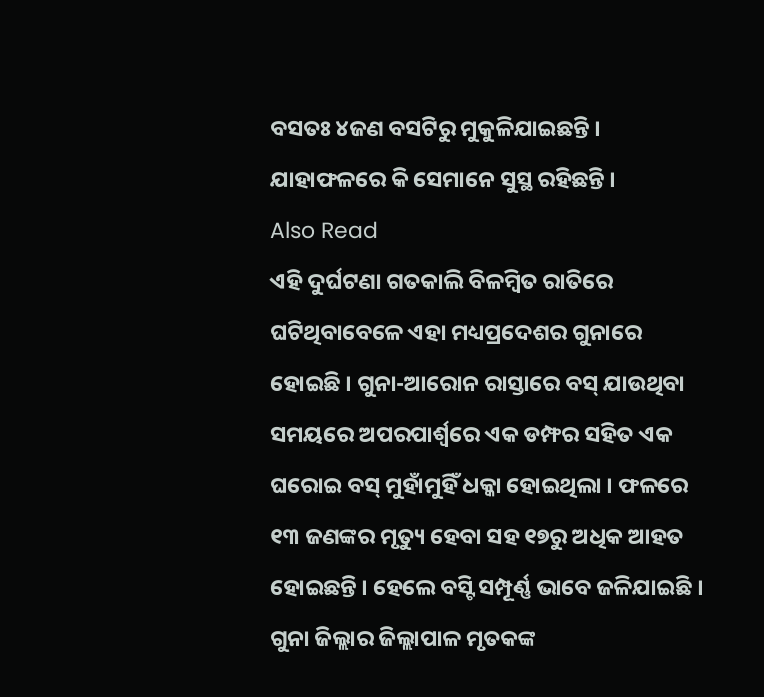ବସତଃ ୪ଜଣ ବସଟିରୁ ମୁକୁଳିଯାଇଛନ୍ତି । ଯାହାଫଳରେ କି ସେମାନେ ସୁସ୍ଥ ରହିଛନ୍ତି ।
Also Read
ଏହି ଦୁର୍ଘଟଣା ଗତକାଲି ବିଳମ୍ବିତ ରାତିରେ ଘଟିଥିବାବେଳେ ଏହା ମଧ୍ୟପ୍ରଦେଶର ଗୁନାରେ ହୋଇଛି । ଗୁନା-ଆରୋନ ରାସ୍ତାରେ ବସ୍ ଯାଉଥିବା ସମୟରେ ଅପରପାର୍ଶ୍ୱରେ ଏକ ଡମ୍ଫର ସହିତ ଏକ ଘରୋଇ ବସ୍ ମୁହାଁମୁହିଁ ଧକ୍କା ହୋଇଥିଲା । ଫଳରେ ୧୩ ଜଣଙ୍କର ମୃତ୍ୟୁ ହେବା ସହ ୧୭ରୁ ଅଧିକ ଆହତ ହୋଇଛନ୍ତି । ହେଲେ ବସ୍ଟି ସମ୍ପୂର୍ଣ୍ଣ ଭାବେ ଜଳିଯାଇଛି ।
ଗୁନା ଜିଲ୍ଲାର ଜିଲ୍ଲାପାଳ ମୃତକଙ୍କ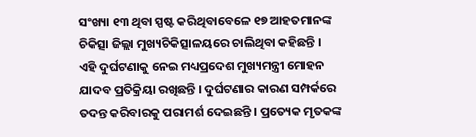ସଂଖ୍ୟା ୧୩ ଥିବା ସ୍ପଷ୍ଟ କରିଥିବାବେଳେ ୧୭ ଆହତମାନଙ୍କ ଚିକିତ୍ସା ଜିଲ୍ଲା ମୁଖ୍ୟଚିକିତ୍ସାଳୟରେ ଚାଲିଥିବା କହିଛନ୍ତି ।
ଏହି ଦୁର୍ଘଟଣାକୁ ନେଇ ମଧ୍ୟପ୍ରଦେଶ ମୁଖ୍ୟମନ୍ତ୍ରୀ ମୋହନ ଯାଦବ ପ୍ରତିକ୍ରିୟା ରଖିଛନ୍ତି । ଦୁର୍ଘଟଣାର କାରଣ ସମ୍ପର୍କରେ ତଦନ୍ତ କରିବାରକୁ ପରାମର୍ଶ ଦେଇଛନ୍ତି । ପ୍ରତ୍ୟେକ ମୃତକଙ୍କ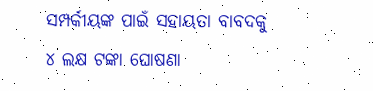ସମ୍ପର୍କୀୟଙ୍କ ପାଇଁ ସହାୟତା ବାବଦକୁ ୪ ଲକ୍ଷ ଟଙ୍କା ଘୋଷଣା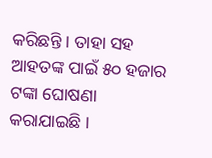କରିଛନ୍ତି । ତାହା ସହ ଆହତଙ୍କ ପାଇଁ ୫୦ ହଜାର ଟଙ୍କା ଘୋଷଣା କରାଯାଇଛି ।